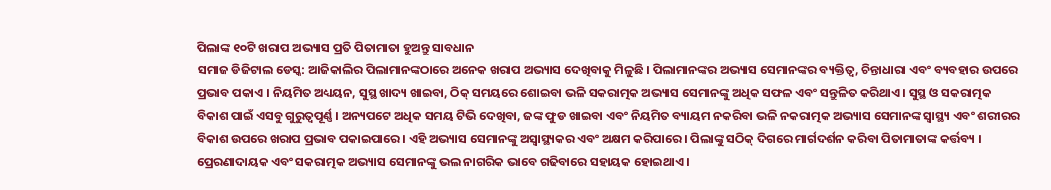ପିଲାଙ୍କ ୧୦ଟି ଖରାପ ଅଭ୍ୟାସ ପ୍ରତି ପିତାମାତା ହୁଅନ୍ତୁ ସାବଧାନ
ସମାଜ ଡିଜିଟାଲ ଡେସ୍କ: ଆଜିକାଲିର ପିଲାମାନଙ୍କଠାରେ ଅନେକ ଖରାପ ଅଭ୍ୟାସ ଦେଖିବାକୁ ମିଳୁଛି । ପିଲାମାନଙ୍କର ଅଭ୍ୟାସ ସେମାନଙ୍କର ବ୍ୟକ୍ତିତ୍ୱ, ଚିନ୍ତାଧାରା ଏବଂ ବ୍ୟବହାର ଉପରେ ପ୍ରଭାବ ପକାଏ । ନିୟମିତ ଅଧ୍ୟୟନ, ସୁସ୍ଥ ଖାଦ୍ୟ ଖାଇବା, ଠିକ୍ ସମୟରେ ଶୋଇବା ଭଳି ସକରାତ୍ମକ ଅଭ୍ୟାସ ସେମାନଙ୍କୁ ଅଧିକ ସଫଳ ଏବଂ ସନ୍ତୁଳିତ କରିଥାଏ । ସୁସ୍ଥ ଓ ସକରାତ୍ମକ ବିକାଶ ପାଇଁ ଏସବୁ ଗୁରୁତ୍ୱପୂର୍ଣ୍ଣ । ଅନ୍ୟପଟେ ଅଧିକ ସମୟ ଟିଭି ଦେଖିବା, ଜଙ୍କ ଫୁଡ ଖାଇବା ଏବଂ ନିୟମିତ ବ୍ୟାୟମ ନକରିବା ଭଳି ନକରାତ୍ମକ ଅଭ୍ୟାସ ସେମାନଙ୍କ ସ୍ୱାସ୍ଥ୍ୟ ଏବଂ ଶରୀରର ବିକାଶ ଉପରେ ଖରାପ ପ୍ରଭାବ ପକାଇପାରେ । ଏହି ଅଭ୍ୟାସ ସେମାନଙ୍କୁ ଅସ୍ୱାସ୍ଥ୍ୟକର ଏବଂ ଅକ୍ଷମ କରିପାରେ । ପିଲାଙ୍କୁ ସଠିକ୍ ଦିଗରେ ମାର୍ଗଦର୍ଶନ କରିବା ପିତାମାତାଙ୍କ କର୍ତ୍ତବ୍ୟ । ପ୍ରେରଣାଦାୟକ ଏବଂ ସକରାତ୍ମକ ଅଭ୍ୟାସ ସେମାନଙ୍କୁ ଭଲ ନାଗରିକ ଭାବେ ଗଢିବାରେ ସହାୟକ ହୋଇଥାଏ ।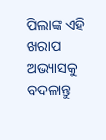ପିଲାଙ୍କ ଏହି ଖରାପ ଅଭ୍ୟାସକୁ ବଦଳାନ୍ତୁ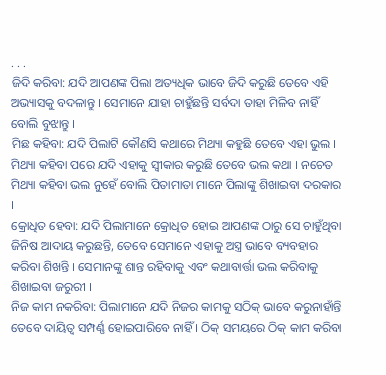. . .
ଜିଦି କରିବା: ଯଦି ଆପଣଙ୍କ ପିଲା ଅତ୍ୟଧିକ ଭାବେ ଜିଦି କରୁଛି ତେବେ ଏହି ଅଭ୍ୟାସକୁ ବଦଳାନ୍ତୁ । ସେମାନେ ଯାହା ଚାହୁଁଛନ୍ତି ସର୍ବଦା ତାହା ମିଳିବ ନାହିଁ ବୋଲି ବୁଝାନ୍ତୁ ।
ମିଛ କହିବା: ଯଦି ପିଲାଟି କୌଣସି କଥାରେ ମିଥ୍ୟା କହୁଛି ତେବେ ଏହା ଭୁଲ । ମିଥ୍ୟା କହିବା ପରେ ଯଦି ଏହାକୁ ସ୍ୱୀକାର କରୁଛି ତେବେ ଭଲ କଥା । ନଚେତ ମିଥ୍ୟା କହିବା ଭଲ ନୁହେଁ ବୋଲି ପିତାମାତା ମାନେ ପିଲାଙ୍କୁ ଶିଖାଇବା ଦରକାର ।
କ୍ରୋଧିତ ହେବା: ଯଦି ପିଲାମାନେ କ୍ରୋଧିତ ହୋଇ ଆପଣଙ୍କ ଠାରୁ ସେ ଚାହୁଁଥିବା ଜିନିଷ ଆଦାୟ କରୁଛନ୍ତି, ତେବେ ସେମାନେ ଏହାକୁ ଅସ୍ତ୍ର ଭାବେ ବ୍ୟବହାର କରିବା ଶିଖନ୍ତି । ସେମାନଙ୍କୁ ଶାନ୍ତ ରହିବାକୁ ଏବଂ କଥାବାର୍ତ୍ତା ଭଲ କରିବାକୁ ଶିଖାଇବା ଜରୁରୀ ।
ନିଜ କାମ ନକରିବା: ପିଲାମାନେ ଯଦି ନିଜର କାମକୁ ସଠିକ୍ ଭାବେ କରୁନାହାଁନ୍ତି ତେବେ ଦାୟିତ୍ୱ ସମ୍ପର୍ଣ୍ଣ ହୋଇପାରିବେ ନାହିଁ । ଠିକ୍ ସମୟରେ ଠିକ୍ କାମ କରିବା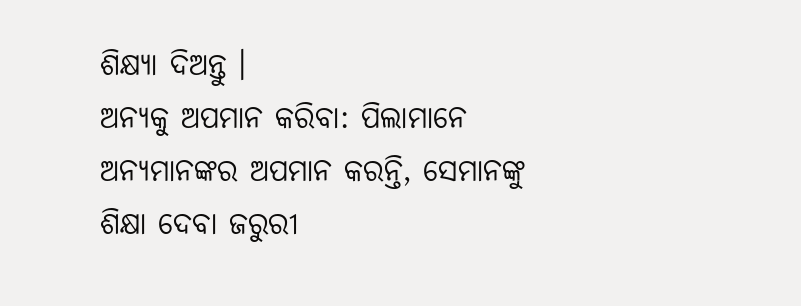ଶିକ୍ଷ୍ୟା ଦିଅନ୍ତୁ ।
ଅନ୍ୟକୁ ଅପମାନ କରିବା: ପିଲାମାନେ ଅନ୍ୟମାନଙ୍କର ଅପମାନ କରନ୍ତି, ସେମାନଙ୍କୁ ଶିକ୍ଷା ଦେବା ଜରୁରୀ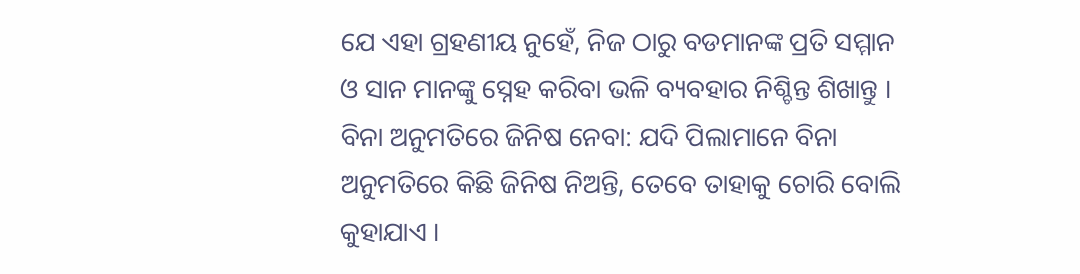ଯେ ଏହା ଗ୍ରହଣୀୟ ନୁହେଁ, ନିଜ ଠାରୁ ବଡମାନଙ୍କ ପ୍ରତି ସମ୍ମାନ ଓ ସାନ ମାନଙ୍କୁ ସ୍ନେହ କରିବା ଭଳି ବ୍ୟବହାର ନିଶ୍ଚିନ୍ତ ଶିଖାନ୍ତୁ ।
ବିନା ଅନୁମତିରେ ଜିନିଷ ନେବା: ଯଦି ପିଲାମାନେ ବିନା ଅନୁମତିରେ କିଛି ଜିନିଷ ନିଅନ୍ତି, ତେବେ ତାହାକୁ ଚୋରି ବୋଲି କୁହାଯାଏ ।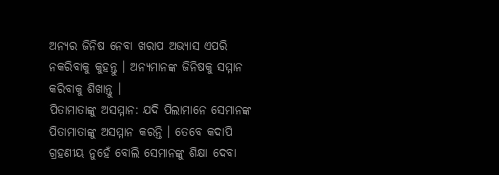ଅନ୍ୟର ଜିନିଷ ନେବା ଖରାପ ଅଭ୍ୟାସ ଏପରି ନକରିବାକୁ କୁହନ୍ତୁ । ଅନ୍ୟମାନଙ୍କ ଜିନିଷକୁ ସମ୍ମାନ କରିବାକୁ ଶିଖାନ୍ତୁ ।
ପିତାମାତାଙ୍କୁ ଅସମ୍ମାନ: ଯଦି ପିଲାମାନେ ସେମାନଙ୍କ ପିତାମାତାଙ୍କୁ ଅସମ୍ମାନ କରନ୍ତି । ତେବେ କଦାପି ଗ୍ରହଣୀୟ ନୁହେଁ ବୋଲି ସେମାନଙ୍କୁ ଶିକ୍ଷା ଦେବା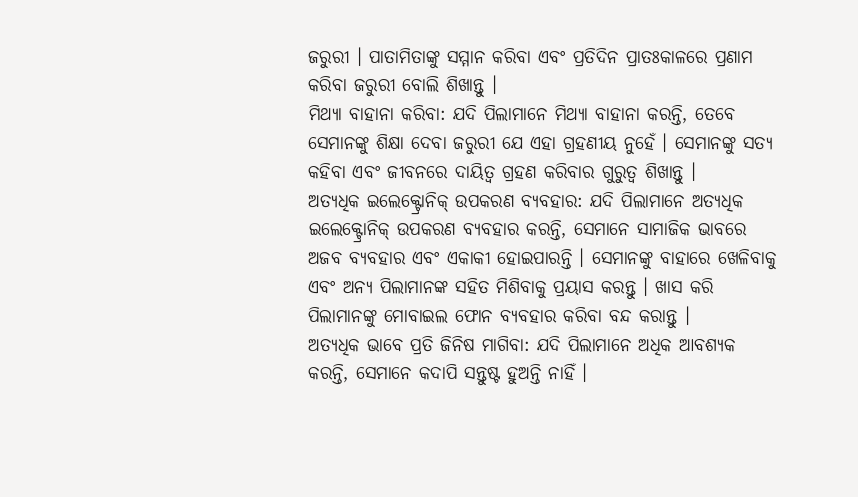ଜରୁରୀ । ପାତାମିତାଙ୍କୁ ସମ୍ମାନ କରିବା ଏବଂ ପ୍ରତିଦିନ ପ୍ରାତଃକାଳରେ ପ୍ରଣାମ କରିବା ଜରୁରୀ ବୋଲି ଶିଖାନ୍ତୁ ।
ମିଥ୍ୟା ବାହାନା କରିବା: ଯଦି ପିଲାମାନେ ମିଥ୍ୟା ବାହାନା କରନ୍ତି, ତେବେ ସେମାନଙ୍କୁ ଶିକ୍ଷା ଦେବା ଜରୁରୀ ଯେ ଏହା ଗ୍ରହଣୀୟ ନୁହେଁ । ସେମାନଙ୍କୁ ସତ୍ୟ କହିବା ଏବଂ ଜୀବନରେ ଦାୟିତ୍ୱ ଗ୍ରହଣ କରିବାର ଗୁରୁତ୍ୱ ଶିଖାନ୍ତୁ ।
ଅତ୍ୟଧିକ ଇଲେକ୍ଟ୍ରୋନିକ୍ ଉପକରଣ ବ୍ୟବହାର: ଯଦି ପିଲାମାନେ ଅତ୍ୟଧିକ ଇଲେକ୍ଟ୍ରୋନିକ୍ ଉପକରଣ ବ୍ୟବହାର କରନ୍ତି, ସେମାନେ ସାମାଜିକ ଭାବରେ ଅଜବ ବ୍ୟବହାର ଏବଂ ଏକାକୀ ହୋଇପାରନ୍ତି । ସେମାନଙ୍କୁ ବାହାରେ ଖେଳିବାକୁ ଏବଂ ଅନ୍ୟ ପିଲାମାନଙ୍କ ସହିତ ମିଶିବାକୁ ପ୍ରୟାସ କରନ୍ତୁ । ଖାସ କରି ପିଲାମାନଙ୍କୁ ମୋବାଇଲ ଫୋନ ବ୍ୟବହାର କରିବା ବନ୍ଦ କରାନ୍ତୁ ।
ଅତ୍ୟଧିକ ଭାବେ ପ୍ରତି ଜିନିଷ ମାଗିବା: ଯଦି ପିଲାମାନେ ଅଧିକ ଆବଶ୍ୟକ କରନ୍ତି, ସେମାନେ କଦାପି ସନ୍ତୁଷ୍ଟ ହୁଅନ୍ତି ନାହିଁ ।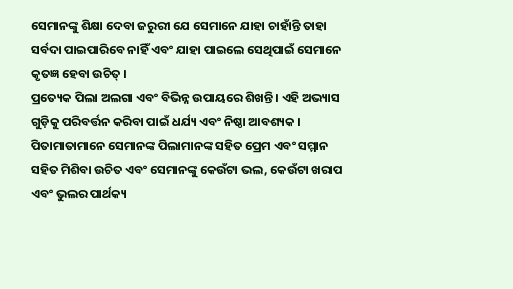ସେମାନଙ୍କୁ ଶିକ୍ଷା ଦେବା ଜରୁରୀ ଯେ ସେମାନେ ଯାହା ଚାହାଁନ୍ତି ତାହା ସର୍ବଦା ପାଇପାରିବେ ନାହିଁ ଏବଂ ଯାହା ପାଇଲେ ସେଥିପାଇଁ ସେମାନେ କୃତଜ୍ଞ ହେବା ଉଚିତ୍ ।
ପ୍ରତ୍ୟେକ ପିଲା ଅଲଗା ଏବଂ ବିଭିନ୍ନ ଉପାୟରେ ଶିଖନ୍ତି । ଏହି ଅଭ୍ୟାସ ଗୁଡ଼ିକୁ ପରିବର୍ତ୍ତନ କରିବା ପାଇଁ ଧର୍ଯ୍ୟ ଏବଂ ନିଷ୍ଠା ଆବଶ୍ୟକ । ପିତାମାତାମାନେ ସେମାନଙ୍କ ପିଲାମାନଙ୍କ ସହିତ ପ୍ରେମ ଏବଂ ସମ୍ମାନ ସହିତ ମିଶିବା ଉଚିତ ଏବଂ ସେମାନଙ୍କୁ କେଉଁଟା ଭଲ, କେଉଁଟା ଖରାପ ଏବଂ ଭୁଲର ପାର୍ଥକ୍ୟ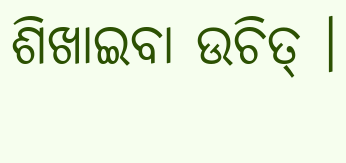ଶିଖାଇବା ଉଚିତ୍ ।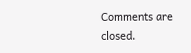Comments are closed.